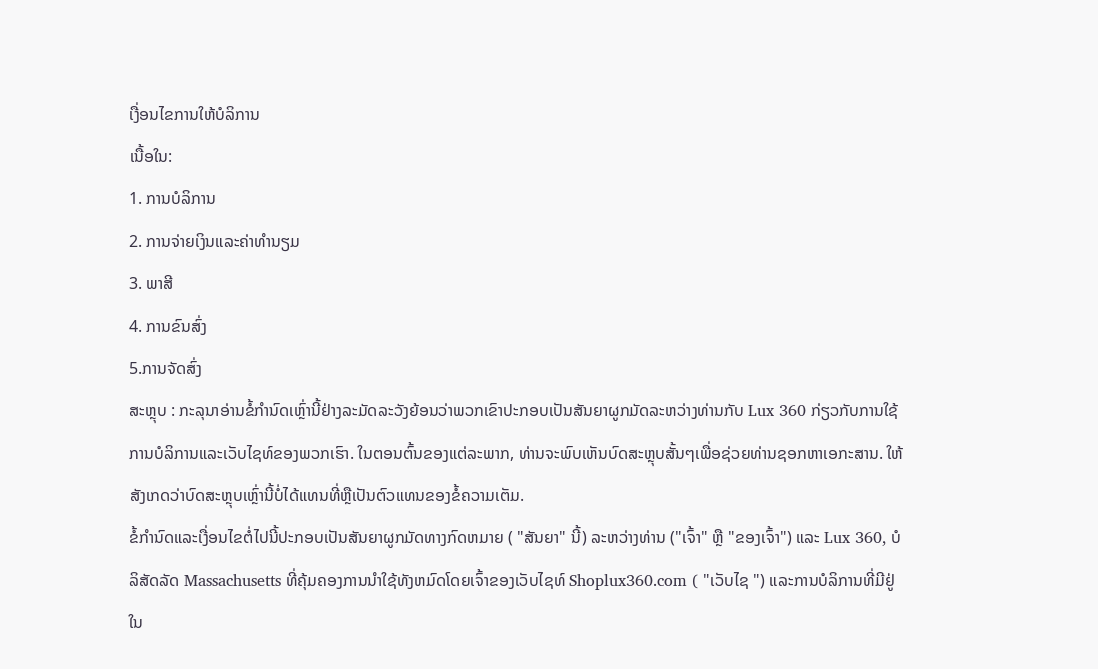ເງື່ອນໄຂການໃຫ້ບໍລິການ
ເນື້ອໃນ:
1. ການບໍລິການ
2. ການຈ່າຍເງິນແລະຄ່າທໍານຽມ
3. ພາສີ
4. ການຂົນສົ່ງ
5.ການຈັດສົ່ງ
ສະຫຼຸບ : ກະລຸນາອ່ານຂໍ້ກໍານົດເຫຼົ່ານີ້ຢ່າງລະມັດລະວັງຍ້ອນວ່າພວກເຂົາປະກອບເປັນສັນຍາຜູກມັດລະຫວ່າງທ່ານກັບ Lux 360 ກ່ຽວກັບການໃຊ້ການບໍລິການແລະເວັບໄຊທ໌ຂອງພວກເຮົາ. ໃນຕອນຕົ້ນຂອງແຕ່ລະພາກ, ທ່ານຈະພົບເຫັນບົດສະຫຼຸບສັ້ນໆເພື່ອຊ່ວຍທ່ານຊອກຫາເອກະສານ. ໃຫ້ສັງເກດວ່າບົດສະຫຼຸບເຫຼົ່ານີ້ບໍ່ໄດ້ແທນທີ່ຫຼືເປັນຕົວແທນຂອງຂໍ້ຄວາມເຕັມ.
ຂໍ້ກໍານົດແລະເງື່ອນໄຂຕໍ່ໄປນີ້ປະກອບເປັນສັນຍາຜູກມັດທາງກົດຫມາຍ ( "ສັນຍາ" ນີ້) ລະຫວ່າງທ່ານ ("ເຈົ້າ" ຫຼື "ຂອງເຈົ້າ") ແລະ Lux 360, ບໍລິສັດລັດ Massachusetts ທີ່ຄຸ້ມຄອງການນໍາໃຊ້ທັງຫມົດໂດຍເຈົ້າຂອງເວັບໄຊທ໌ Shoplux360.com ( "ເວັບໄຊ ") ແລະການບໍລິການທີ່ມີຢູ່ໃນ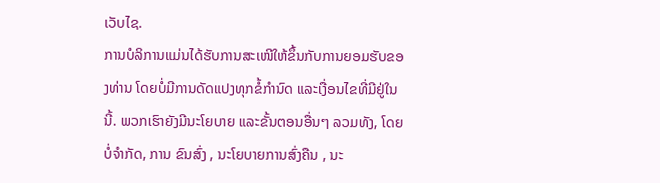ເວັບໄຊ.
ການບໍລິການແມ່ນໄດ້ຮັບການສະເໜີໃຫ້ຂຶ້ນກັບການຍອມຮັບຂອງທ່ານ ໂດຍບໍ່ມີການດັດແປງທຸກຂໍ້ກໍານົດ ແລະເງື່ອນໄຂທີ່ມີຢູ່ໃນນີ້. ພວກເຮົາຍັງມີນະໂຍບາຍ ແລະຂັ້ນຕອນອື່ນໆ ລວມທັງ, ໂດຍບໍ່ຈຳກັດ, ການ ຂົນສົ່ງ , ນະໂຍບາຍການສົ່ງຄືນ , ນະ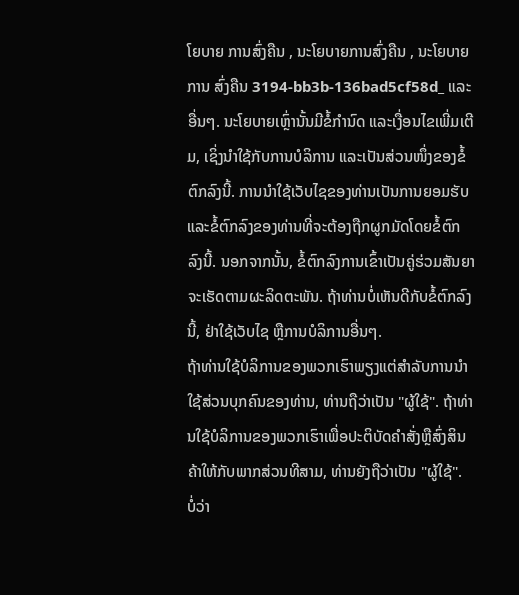ໂຍບາຍ ການສົ່ງຄືນ , ນະໂຍບາຍການສົ່ງຄືນ , ນະໂຍບາຍການ ສົ່ງຄືນ 3194-bb3b-136bad5cf58d_ ແລະອື່ນໆ. ນະໂຍບາຍເຫຼົ່ານັ້ນມີຂໍ້ກຳນົດ ແລະເງື່ອນໄຂເພີ່ມເຕີມ, ເຊິ່ງນຳໃຊ້ກັບການບໍລິການ ແລະເປັນສ່ວນໜຶ່ງຂອງຂໍ້ຕົກລົງນີ້. ການນຳໃຊ້ເວັບໄຊຂອງທ່ານເປັນການຍອມຮັບ ແລະຂໍ້ຕົກລົງຂອງທ່ານທີ່ຈະຕ້ອງຖືກຜູກມັດໂດຍຂໍ້ຕົກລົງນີ້. ນອກຈາກນັ້ນ, ຂໍ້ຕົກລົງການເຂົ້າເປັນຄູ່ຮ່ວມສັນຍາຈະເຮັດຕາມຜະລິດຕະພັນ. ຖ້າທ່ານບໍ່ເຫັນດີກັບຂໍ້ຕົກລົງນີ້, ຢ່າໃຊ້ເວັບໄຊ ຫຼືການບໍລິການອື່ນໆ.
ຖ້າທ່ານໃຊ້ບໍລິການຂອງພວກເຮົາພຽງແຕ່ສໍາລັບການນໍາໃຊ້ສ່ວນບຸກຄົນຂອງທ່ານ, ທ່ານຖືວ່າເປັນ "ຜູ້ໃຊ້". ຖ້າທ່ານໃຊ້ບໍລິການຂອງພວກເຮົາເພື່ອປະຕິບັດຄໍາສັ່ງຫຼືສົ່ງສິນຄ້າໃຫ້ກັບພາກສ່ວນທີສາມ, ທ່ານຍັງຖືວ່າເປັນ "ຜູ້ໃຊ້".
ບໍ່ວ່າ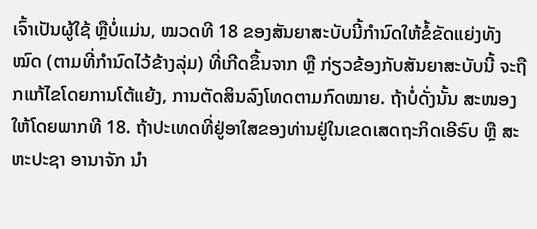ເຈົ້າເປັນຜູ້ໃຊ້ ຫຼືບໍ່ແມ່ນ, ໝວດທີ 18 ຂອງສັນຍາສະບັບນີ້ກຳນົດໃຫ້ຂໍ້ຂັດແຍ່ງທັງໝົດ (ຕາມທີ່ກຳນົດໄວ້ຂ້າງລຸ່ມ) ທີ່ເກີດຂຶ້ນຈາກ ຫຼື ກ່ຽວຂ້ອງກັບສັນຍາສະບັບນີ້ ຈະຖືກແກ້ໄຂໂດຍການໂຕ້ແຍ້ງ, ການຕັດສິນລົງໂທດຕາມກົດໝາຍ. ຖ້າບໍ່ດັ່ງນັ້ນ ສະໜອງໃຫ້ໂດຍພາກທີ 18. ຖ້າປະເທດທີ່ຢູ່ອາໃສຂອງທ່ານຢູ່ໃນເຂດເສດຖະກິດເອີຣົບ ຫຼື ສະຫະປະຊາ ອານາຈັກ ນຳ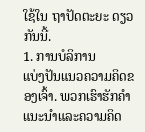ໃຊ້ໃນ ຖາປັດຕະຍະ ດຽວກັນນີ້.
1. ການບໍລິການ
ແບ່ງປັນແນວຄວາມຄິດຂອງເຈົ້າ. ພວກເຮົາຮັກຄໍາແນະນໍາແລະຄວາມຄິດ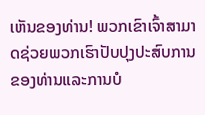ເຫັນຂອງທ່ານ! ພວກເຂົາເຈົ້າສາມາດຊ່ວຍພວກເຮົາປັບປຸງປະສົບການຂອງທ່ານແລະການບໍ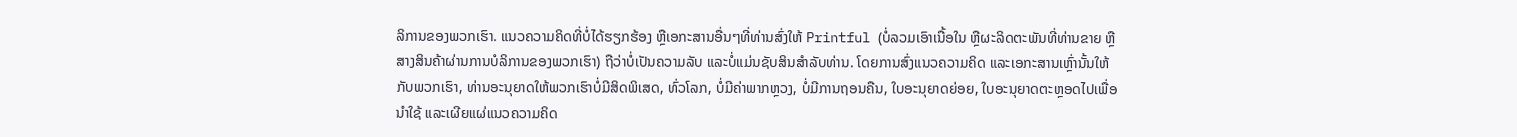ລິການຂອງພວກເຮົາ. ແນວຄວາມຄິດທີ່ບໍ່ໄດ້ຮຽກຮ້ອງ ຫຼືເອກະສານອື່ນໆທີ່ທ່ານສົ່ງໃຫ້ Printful (ບໍ່ລວມເອົາເນື້ອໃນ ຫຼືຜະລິດຕະພັນທີ່ທ່ານຂາຍ ຫຼືສາງສິນຄ້າຜ່ານການບໍລິການຂອງພວກເຮົາ) ຖືວ່າບໍ່ເປັນຄວາມລັບ ແລະບໍ່ແມ່ນຊັບສິນສຳລັບທ່ານ. ໂດຍການສົ່ງແນວຄວາມຄິດ ແລະເອກະສານເຫຼົ່ານັ້ນໃຫ້ກັບພວກເຮົາ, ທ່ານອະນຸຍາດໃຫ້ພວກເຮົາບໍ່ມີສິດພິເສດ, ທົ່ວໂລກ, ບໍ່ມີຄ່າພາກຫຼວງ, ບໍ່ມີການຖອນຄືນ, ໃບອະນຸຍາດຍ່ອຍ, ໃບອະນຸຍາດຕະຫຼອດໄປເພື່ອນໍາໃຊ້ ແລະເຜີຍແຜ່ແນວຄວາມຄິດ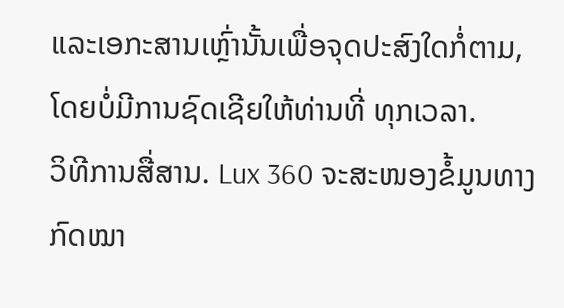ແລະເອກະສານເຫຼົ່ານັ້ນເພື່ອຈຸດປະສົງໃດກໍ່ຕາມ, ໂດຍບໍ່ມີການຊົດເຊີຍໃຫ້ທ່ານທີ່ ທຸກເວລາ.
ວິທີການສື່ສານ. Lux 360 ຈະສະໜອງຂໍ້ມູນທາງກົດໝາ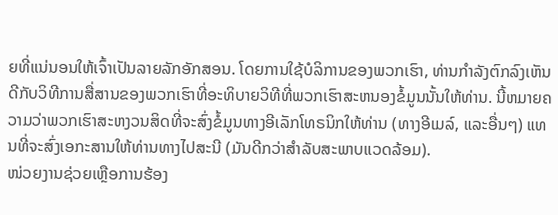ຍທີ່ແນ່ນອນໃຫ້ເຈົ້າເປັນລາຍລັກອັກສອນ. ໂດຍການໃຊ້ບໍລິການຂອງພວກເຮົາ, ທ່ານກໍາລັງຕົກລົງເຫັນດີກັບວິທີການສື່ສານຂອງພວກເຮົາທີ່ອະທິບາຍວິທີທີ່ພວກເຮົາສະຫນອງຂໍ້ມູນນັ້ນໃຫ້ທ່ານ. ນີ້ຫມາຍຄວາມວ່າພວກເຮົາສະຫງວນສິດທີ່ຈະສົ່ງຂໍ້ມູນທາງອີເລັກໂທຣນິກໃຫ້ທ່ານ (ທາງອີເມລ໌, ແລະອື່ນໆ) ແທນທີ່ຈະສົ່ງເອກະສານໃຫ້ທ່ານທາງໄປສະນີ (ມັນດີກວ່າສໍາລັບສະພາບແວດລ້ອມ).
ໜ່ວຍງານຊ່ວຍເຫຼືອການຮ້ອງ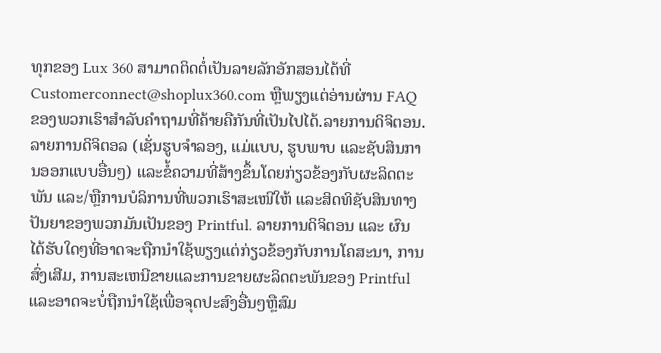ທຸກຂອງ Lux 360 ສາມາດຕິດຕໍ່ເປັນລາຍລັກອັກສອນໄດ້ທີ່
Customerconnect@shoplux360.com ຫຼືພຽງແຕ່ອ່ານຜ່ານ FAQ ຂອງພວກເຮົາສໍາລັບຄໍາຖາມທີ່ຄ້າຍຄືກັນທີ່ເປັນໄປໄດ້.ລາຍການດິຈິຕອນ. ລາຍການດິຈິຕອລ (ເຊັ່ນຮູບຈຳລອງ, ແມ່ແບບ, ຮູບພາບ ແລະຊັບສິນການອອກແບບອື່ນໆ) ແລະຂໍ້ຄວາມທີ່ສ້າງຂຶ້ນໂດຍກ່ຽວຂ້ອງກັບຜະລິດຕະພັນ ແລະ/ຫຼືການບໍລິການທີ່ພວກເຮົາສະເໜີໃຫ້ ແລະສິດທິຊັບສິນທາງປັນຍາຂອງພວກມັນເປັນຂອງ Printful. ລາຍການດິຈິຕອນ ແລະ ຜົນໄດ້ຮັບໃດໆທີ່ອາດຈະຖືກນໍາໃຊ້ພຽງແຕ່ກ່ຽວຂ້ອງກັບການໂຄສະນາ, ການສົ່ງເສີມ, ການສະເຫນີຂາຍແລະການຂາຍຜະລິດຕະພັນຂອງ Printful ແລະອາດຈະບໍ່ຖືກນໍາໃຊ້ເພື່ອຈຸດປະສົງອື່ນໆຫຼືສົມ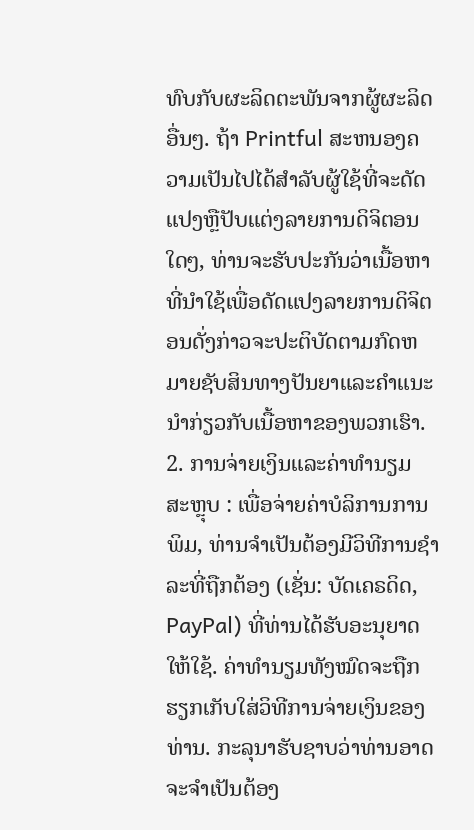ທົບກັບຜະລິດຕະພັນຈາກຜູ້ຜະລິດອື່ນໆ. ຖ້າ Printful ສະຫນອງຄວາມເປັນໄປໄດ້ສໍາລັບຜູ້ໃຊ້ທີ່ຈະດັດແປງຫຼືປັບແຕ່ງລາຍການດິຈິຕອນໃດໆ, ທ່ານຈະຮັບປະກັນວ່າເນື້ອຫາທີ່ນໍາໃຊ້ເພື່ອດັດແປງລາຍການດິຈິຕອນດັ່ງກ່າວຈະປະຕິບັດຕາມກົດຫມາຍຊັບສິນທາງປັນຍາແລະຄໍາແນະນໍາກ່ຽວກັບເນື້ອຫາຂອງພວກເຮົາ.
2. ການຈ່າຍເງິນແລະຄ່າທໍານຽມ
ສະຫຼຸບ : ເພື່ອຈ່າຍຄ່າບໍລິການການພິມ, ທ່ານຈໍາເປັນຕ້ອງມີວິທີການຊໍາລະທີ່ຖືກຕ້ອງ (ເຊັ່ນ: ບັດເຄຣດິດ, PayPal) ທີ່ທ່ານໄດ້ຮັບອະນຸຍາດໃຫ້ໃຊ້. ຄ່າທຳນຽມທັງໝົດຈະຖືກຮຽກເກັບໃສ່ວິທີການຈ່າຍເງິນຂອງທ່ານ. ກະລຸນາຮັບຊາບວ່າທ່ານອາດຈະຈໍາເປັນຕ້ອງ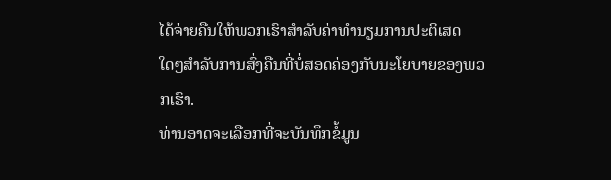ໄດ້ຈ່າຍຄືນໃຫ້ພວກເຮົາສໍາລັບຄ່າທໍານຽມການປະຕິເສດໃດໆສໍາລັບການສົ່ງຄືນທີ່ບໍ່ສອດຄ່ອງກັບນະໂຍບາຍຂອງພວກເຮົາ.
ທ່ານອາດຈະເລືອກທີ່ຈະບັນທຶກຂໍ້ມູນ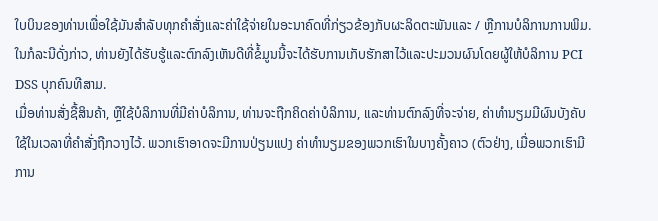ໃບບິນຂອງທ່ານເພື່ອໃຊ້ມັນສໍາລັບທຸກຄໍາສັ່ງແລະຄ່າໃຊ້ຈ່າຍໃນອະນາຄົດທີ່ກ່ຽວຂ້ອງກັບຜະລິດຕະພັນແລະ / ຫຼືການບໍລິການການພິມ. ໃນກໍລະນີດັ່ງກ່າວ, ທ່ານຍັງໄດ້ຮັບຮູ້ແລະຕົກລົງເຫັນດີທີ່ຂໍ້ມູນນີ້ຈະໄດ້ຮັບການເກັບຮັກສາໄວ້ແລະປະມວນຜົນໂດຍຜູ້ໃຫ້ບໍລິການ PCI DSS ບຸກຄົນທີສາມ.
ເມື່ອທ່ານສັ່ງຊື້ສິນຄ້າ, ຫຼືໃຊ້ບໍລິການທີ່ມີຄ່າບໍລິການ, ທ່ານຈະຖືກຄິດຄ່າບໍລິການ, ແລະທ່ານຕົກລົງທີ່ຈະຈ່າຍ, ຄ່າທໍານຽມມີຜົນບັງຄັບໃຊ້ໃນເວລາທີ່ຄໍາສັ່ງຖືກວາງໄວ້. ພວກເຮົາອາດຈະມີການປ່ຽນແປງ ຄ່າທໍານຽມຂອງພວກເຮົາໃນບາງຄັ້ງຄາວ (ຕົວຢ່າງ, ເມື່ອພວກເຮົາມີການ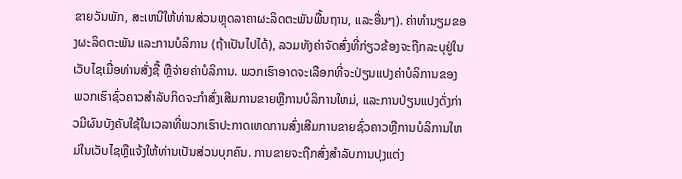ຂາຍວັນພັກ, ສະເຫນີໃຫ້ທ່ານສ່ວນຫຼຸດລາຄາຜະລິດຕະພັນພື້ນຖານ, ແລະອື່ນໆ). ຄ່າທຳນຽມຂອງຜະລິດຕະພັນ ແລະການບໍລິການ (ຖ້າເປັນໄປໄດ້), ລວມທັງຄ່າຈັດສົ່ງທີ່ກ່ຽວຂ້ອງຈະຖືກລະບຸຢູ່ໃນເວັບໄຊເມື່ອທ່ານສັ່ງຊື້ ຫຼືຈ່າຍຄ່າບໍລິການ. ພວກເຮົາອາດຈະເລືອກທີ່ຈະປ່ຽນແປງຄ່າບໍລິການຂອງພວກເຮົາຊົ່ວຄາວສໍາລັບກິດຈະກໍາສົ່ງເສີມການຂາຍຫຼືການບໍລິການໃຫມ່, ແລະການປ່ຽນແປງດັ່ງກ່າວມີຜົນບັງຄັບໃຊ້ໃນເວລາທີ່ພວກເຮົາປະກາດເຫດການສົ່ງເສີມການຂາຍຊົ່ວຄາວຫຼືການບໍລິການໃຫມ່ໃນເວັບໄຊຫຼືແຈ້ງໃຫ້ທ່ານເປັນສ່ວນບຸກຄົນ. ການຂາຍຈະຖືກສົ່ງສໍາລັບການປຸງແຕ່ງ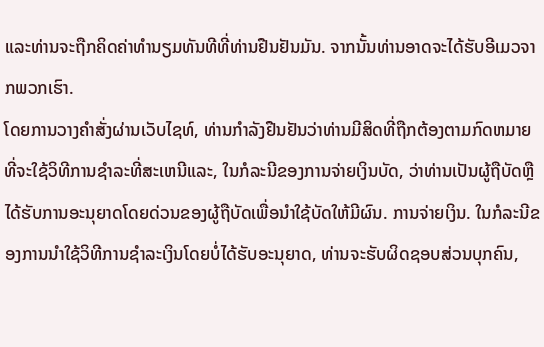ແລະທ່ານຈະຖືກຄິດຄ່າທໍານຽມທັນທີທີ່ທ່ານຢືນຢັນມັນ. ຈາກນັ້ນທ່ານອາດຈະໄດ້ຮັບອີເມວຈາກພວກເຮົາ.
ໂດຍການວາງຄໍາສັ່ງຜ່ານເວັບໄຊທ໌, ທ່ານກໍາລັງຢືນຢັນວ່າທ່ານມີສິດທີ່ຖືກຕ້ອງຕາມກົດຫມາຍທີ່ຈະໃຊ້ວິທີການຊໍາລະທີ່ສະເຫນີແລະ, ໃນກໍລະນີຂອງການຈ່າຍເງິນບັດ, ວ່າທ່ານເປັນຜູ້ຖືບັດຫຼືໄດ້ຮັບການອະນຸຍາດໂດຍດ່ວນຂອງຜູ້ຖືບັດເພື່ອນໍາໃຊ້ບັດໃຫ້ມີຜົນ. ການຈ່າຍເງິນ. ໃນກໍລະນີຂອງການນໍາໃຊ້ວິທີການຊໍາລະເງິນໂດຍບໍ່ໄດ້ຮັບອະນຸຍາດ, ທ່ານຈະຮັບຜິດຊອບສ່ວນບຸກຄົນ,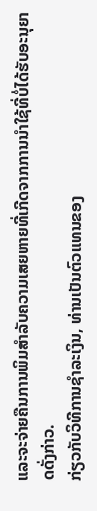ແລະຈະຈ່າຍຄືນການພິມສໍາລັບຄວາມເສຍຫາຍທີ່ເກີດຈາກການນໍາໃຊ້ທີ່ບໍ່ໄດ້ຮັບອະນຸຍາດດັ່ງກ່າວ.
ກ່ຽວກັບວິທີການຊໍາລະເງິນ, ທ່ານເປັນຕົວແທນຂອງ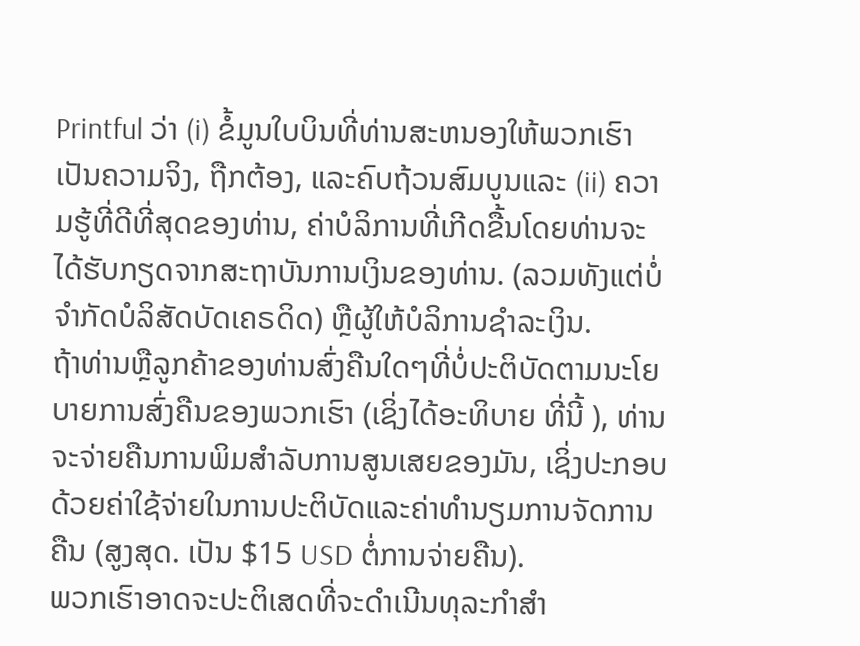Printful ວ່າ (i) ຂໍ້ມູນໃບບິນທີ່ທ່ານສະຫນອງໃຫ້ພວກເຮົາເປັນຄວາມຈິງ, ຖືກຕ້ອງ, ແລະຄົບຖ້ວນສົມບູນແລະ (ii) ຄວາມຮູ້ທີ່ດີທີ່ສຸດຂອງທ່ານ, ຄ່າບໍລິການທີ່ເກີດຂື້ນໂດຍທ່ານຈະໄດ້ຮັບກຽດຈາກສະຖາບັນການເງິນຂອງທ່ານ. (ລວມທັງແຕ່ບໍ່ຈໍາກັດບໍລິສັດບັດເຄຣດິດ) ຫຼືຜູ້ໃຫ້ບໍລິການຊໍາລະເງິນ.
ຖ້າທ່ານຫຼືລູກຄ້າຂອງທ່ານສົ່ງຄືນໃດໆທີ່ບໍ່ປະຕິບັດຕາມນະໂຍບາຍການສົ່ງຄືນຂອງພວກເຮົາ (ເຊິ່ງໄດ້ອະທິບາຍ ທີ່ນີ້ ), ທ່ານຈະຈ່າຍຄືນການພິມສໍາລັບການສູນເສຍຂອງມັນ, ເຊິ່ງປະກອບດ້ວຍຄ່າໃຊ້ຈ່າຍໃນການປະຕິບັດແລະຄ່າທໍານຽມການຈັດການຄືນ (ສູງສຸດ. ເປັນ $15 USD ຕໍ່ການຈ່າຍຄືນ).
ພວກເຮົາອາດຈະປະຕິເສດທີ່ຈະດໍາເນີນທຸລະກໍາສໍາ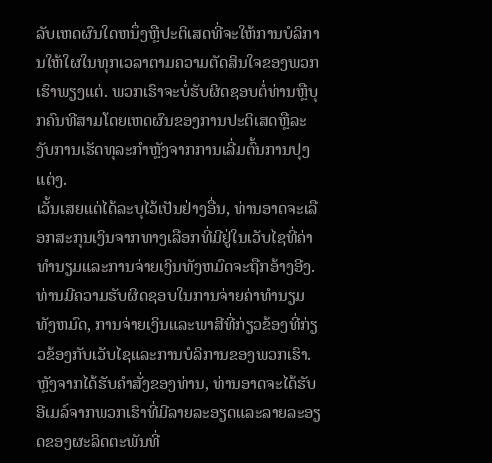ລັບເຫດຜົນໃດຫນຶ່ງຫຼືປະຕິເສດທີ່ຈະໃຫ້ການບໍລິການໃຫ້ໃຜໃນທຸກເວລາຕາມຄວາມຕັດສິນໃຈຂອງພວກເຮົາພຽງແຕ່. ພວກເຮົາຈະບໍ່ຮັບຜິດຊອບຕໍ່ທ່ານຫຼືບຸກຄົນທີສາມໂດຍເຫດຜົນຂອງການປະຕິເສດຫຼືລະງັບການເຮັດທຸລະກໍາຫຼັງຈາກການເລີ່ມຕົ້ນການປຸງແຕ່ງ.
ເວັ້ນເສຍແຕ່ໄດ້ລະບຸໄວ້ເປັນຢ່າງອື່ນ, ທ່ານອາດຈະເລືອກສະກຸນເງິນຈາກທາງເລືອກທີ່ມີຢູ່ໃນເວັບໄຊທີ່ຄ່າທໍານຽມແລະການຈ່າຍເງິນທັງຫມົດຈະຖືກອ້າງອີງ. ທ່ານມີຄວາມຮັບຜິດຊອບໃນການຈ່າຍຄ່າທໍານຽມທັງຫມົດ, ການຈ່າຍເງິນແລະພາສີທີ່ກ່ຽວຂ້ອງທີ່ກ່ຽວຂ້ອງກັບເວັບໄຊແລະການບໍລິການຂອງພວກເຮົາ. ຫຼັງຈາກໄດ້ຮັບຄໍາສັ່ງຂອງທ່ານ, ທ່ານອາດຈະໄດ້ຮັບອີເມລ໌ຈາກພວກເຮົາທີ່ມີລາຍລະອຽດແລະລາຍລະອຽດຂອງຜະລິດຕະພັນທີ່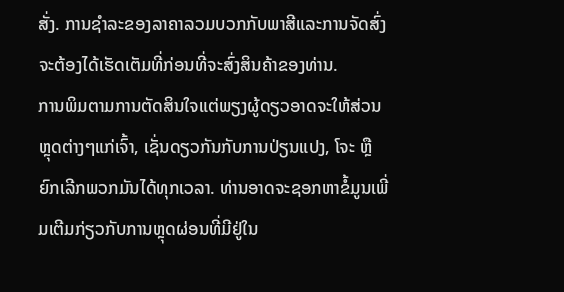ສັ່ງ. ການຊໍາລະຂອງລາຄາລວມບວກກັບພາສີແລະການຈັດສົ່ງຈະຕ້ອງໄດ້ເຮັດເຕັມທີ່ກ່ອນທີ່ຈະສົ່ງສິນຄ້າຂອງທ່ານ.
ການພິມຕາມການຕັດສິນໃຈແຕ່ພຽງຜູ້ດຽວອາດຈະໃຫ້ສ່ວນຫຼຸດຕ່າງໆແກ່ເຈົ້າ, ເຊັ່ນດຽວກັນກັບການປ່ຽນແປງ, ໂຈະ ຫຼືຍົກເລີກພວກມັນໄດ້ທຸກເວລາ. ທ່ານອາດຈະຊອກຫາຂໍ້ມູນເພີ່ມເຕີມກ່ຽວກັບການຫຼຸດຜ່ອນທີ່ມີຢູ່ໃນ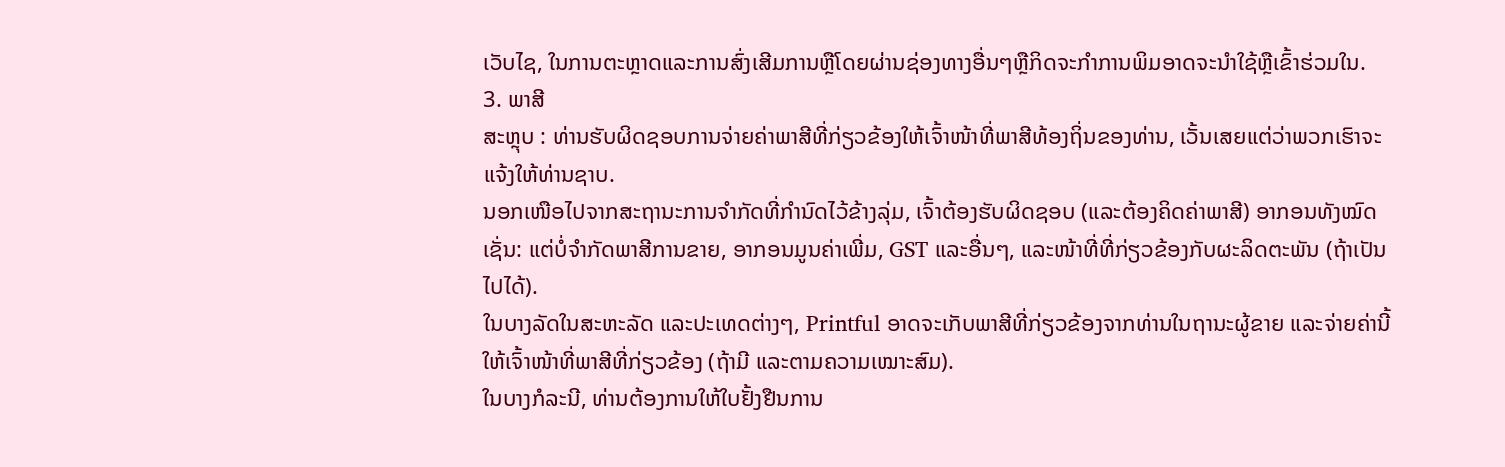ເວັບໄຊ, ໃນການຕະຫຼາດແລະການສົ່ງເສີມການຫຼືໂດຍຜ່ານຊ່ອງທາງອື່ນໆຫຼືກິດຈະກໍາການພິມອາດຈະນໍາໃຊ້ຫຼືເຂົ້າຮ່ວມໃນ.
3. ພາສີ
ສະຫຼຸບ : ທ່ານຮັບຜິດຊອບການຈ່າຍຄ່າພາສີທີ່ກ່ຽວຂ້ອງໃຫ້ເຈົ້າໜ້າທີ່ພາສີທ້ອງຖິ່ນຂອງທ່ານ, ເວັ້ນເສຍແຕ່ວ່າພວກເຮົາຈະແຈ້ງໃຫ້ທ່ານຊາບ.
ນອກເໜືອໄປຈາກສະຖານະການຈຳກັດທີ່ກຳນົດໄວ້ຂ້າງລຸ່ມ, ເຈົ້າຕ້ອງຮັບຜິດຊອບ (ແລະຕ້ອງຄິດຄ່າພາສີ) ອາກອນທັງໝົດເຊັ່ນ: ແຕ່ບໍ່ຈຳກັດພາສີການຂາຍ, ອາກອນມູນຄ່າເພີ່ມ, GST ແລະອື່ນໆ, ແລະໜ້າທີ່ທີ່ກ່ຽວຂ້ອງກັບຜະລິດຕະພັນ (ຖ້າເປັນໄປໄດ້).
ໃນບາງລັດໃນສະຫະລັດ ແລະປະເທດຕ່າງໆ, Printful ອາດຈະເກັບພາສີທີ່ກ່ຽວຂ້ອງຈາກທ່ານໃນຖານະຜູ້ຂາຍ ແລະຈ່າຍຄ່ານີ້ໃຫ້ເຈົ້າໜ້າທີ່ພາສີທີ່ກ່ຽວຂ້ອງ (ຖ້າມີ ແລະຕາມຄວາມເໝາະສົມ).
ໃນບາງກໍລະນີ, ທ່ານຕ້ອງການໃຫ້ໃບຢັ້ງຢືນການ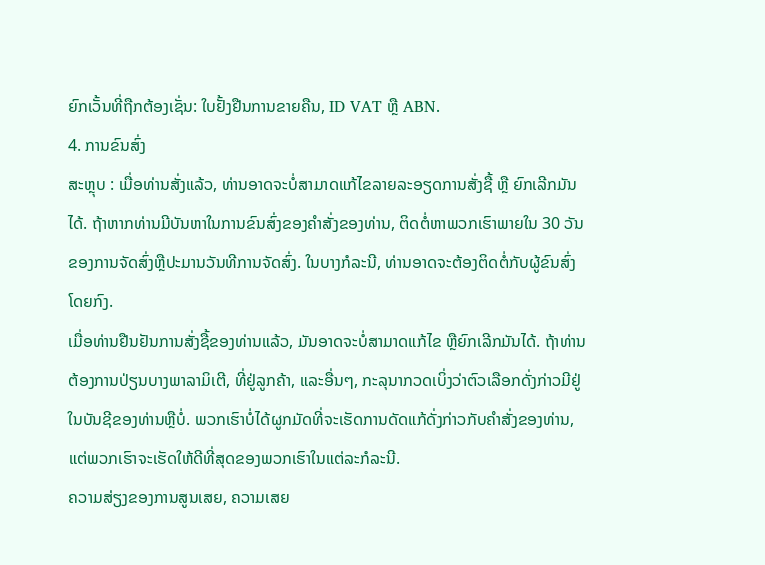ຍົກເວັ້ນທີ່ຖືກຕ້ອງເຊັ່ນ: ໃບຢັ້ງຢືນການຂາຍຄືນ, ID VAT ຫຼື ABN.
4. ການຂົນສົ່ງ
ສະຫຼຸບ : ເມື່ອທ່ານສັ່ງແລ້ວ, ທ່ານອາດຈະບໍ່ສາມາດແກ້ໄຂລາຍລະອຽດການສັ່ງຊື້ ຫຼື ຍົກເລີກມັນໄດ້. ຖ້າຫາກທ່ານມີບັນຫາໃນການຂົນສົ່ງຂອງຄໍາສັ່ງຂອງທ່ານ, ຕິດຕໍ່ຫາພວກເຮົາພາຍໃນ 30 ວັນຂອງການຈັດສົ່ງຫຼືປະມານວັນທີການຈັດສົ່ງ. ໃນບາງກໍລະນີ, ທ່ານອາດຈະຕ້ອງຕິດຕໍ່ກັບຜູ້ຂົນສົ່ງໂດຍກົງ.
ເມື່ອທ່ານຢືນຢັນການສັ່ງຊື້ຂອງທ່ານແລ້ວ, ມັນອາດຈະບໍ່ສາມາດແກ້ໄຂ ຫຼືຍົກເລີກມັນໄດ້. ຖ້າທ່ານຕ້ອງການປ່ຽນບາງພາລາມິເຕີ, ທີ່ຢູ່ລູກຄ້າ, ແລະອື່ນໆ, ກະລຸນາກວດເບິ່ງວ່າຕົວເລືອກດັ່ງກ່າວມີຢູ່ໃນບັນຊີຂອງທ່ານຫຼືບໍ່. ພວກເຮົາບໍ່ໄດ້ຜູກມັດທີ່ຈະເຮັດການດັດແກ້ດັ່ງກ່າວກັບຄໍາສັ່ງຂອງທ່ານ, ແຕ່ພວກເຮົາຈະເຮັດໃຫ້ດີທີ່ສຸດຂອງພວກເຮົາໃນແຕ່ລະກໍລະນີ.
ຄວາມສ່ຽງຂອງການສູນເສຍ, ຄວາມເສຍ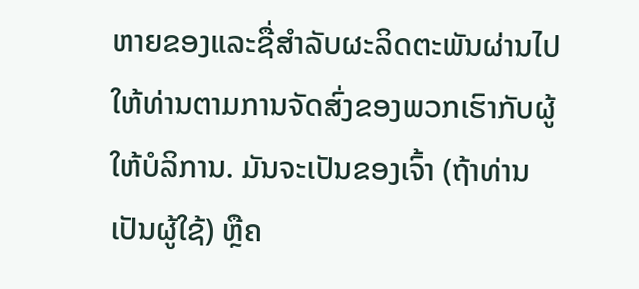ຫາຍຂອງແລະຊື່ສໍາລັບຜະລິດຕະພັນຜ່ານໄປໃຫ້ທ່ານຕາມການຈັດສົ່ງຂອງພວກເຮົາກັບຜູ້ໃຫ້ບໍລິການ. ມັນຈະເປັນຂອງເຈົ້າ (ຖ້າທ່ານເປັນຜູ້ໃຊ້) ຫຼືຄ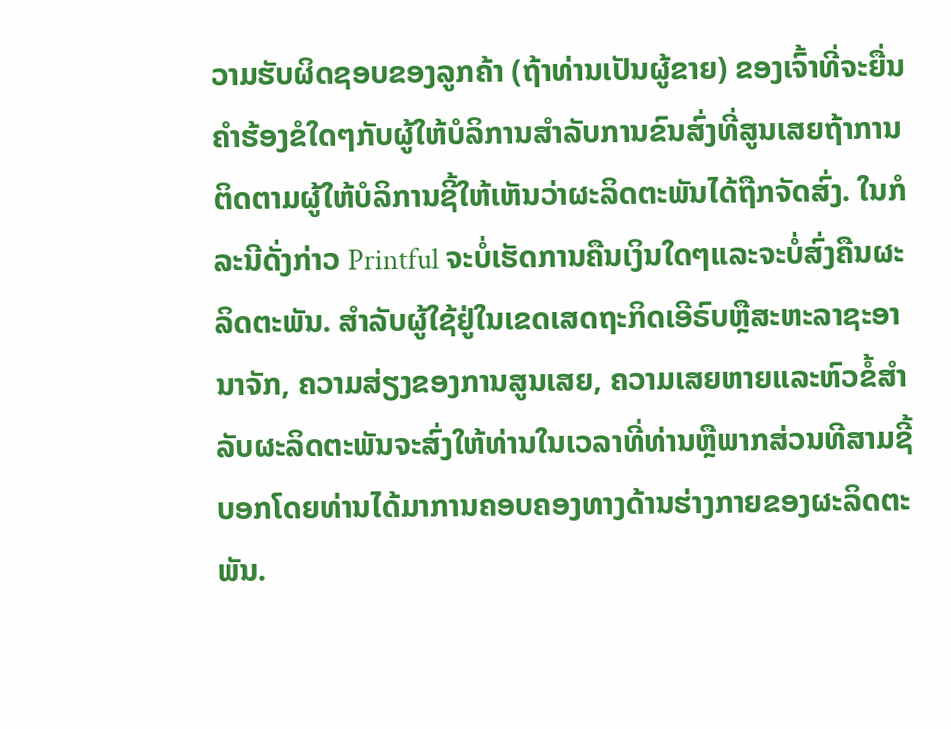ວາມຮັບຜິດຊອບຂອງລູກຄ້າ (ຖ້າທ່ານເປັນຜູ້ຂາຍ) ຂອງເຈົ້າທີ່ຈະຍື່ນຄໍາຮ້ອງຂໍໃດໆກັບຜູ້ໃຫ້ບໍລິການສໍາລັບການຂົນສົ່ງທີ່ສູນເສຍຖ້າການຕິດຕາມຜູ້ໃຫ້ບໍລິການຊີ້ໃຫ້ເຫັນວ່າຜະລິດຕະພັນໄດ້ຖືກຈັດສົ່ງ. ໃນກໍລະນີດັ່ງກ່າວ Printful ຈະບໍ່ເຮັດການຄືນເງິນໃດໆແລະຈະບໍ່ສົ່ງຄືນຜະລິດຕະພັນ. ສໍາລັບຜູ້ໃຊ້ຢູ່ໃນເຂດເສດຖະກິດເອີຣົບຫຼືສະຫະລາຊະອານາຈັກ, ຄວາມສ່ຽງຂອງການສູນເສຍ, ຄວາມເສຍຫາຍແລະຫົວຂໍ້ສໍາລັບຜະລິດຕະພັນຈະສົ່ງໃຫ້ທ່ານໃນເວລາທີ່ທ່ານຫຼືພາກສ່ວນທີສາມຊີ້ບອກໂດຍທ່ານໄດ້ມາການຄອບຄອງທາງດ້ານຮ່າງກາຍຂອງຜະລິດຕະພັນ.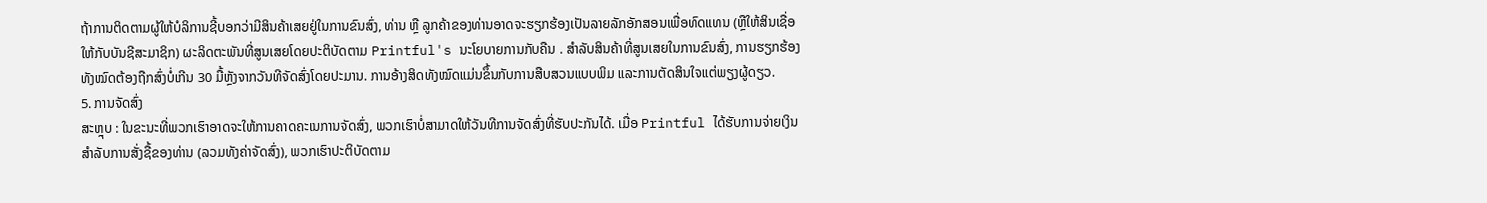ຖ້າການຕິດຕາມຜູ້ໃຫ້ບໍລິການຊີ້ບອກວ່າມີສິນຄ້າເສຍຢູ່ໃນການຂົນສົ່ງ, ທ່ານ ຫຼື ລູກຄ້າຂອງທ່ານອາດຈະຮຽກຮ້ອງເປັນລາຍລັກອັກສອນເພື່ອທົດແທນ (ຫຼືໃຫ້ສິນເຊື່ອໃຫ້ກັບບັນຊີສະມາຊິກ) ຜະລິດຕະພັນທີ່ສູນເສຍໂດຍປະຕິບັດຕາມ Printful's ນະໂຍບາຍການກັບຄືນ . ສໍາລັບສິນຄ້າທີ່ສູນເສຍໃນການຂົນສົ່ງ, ການຮຽກຮ້ອງທັງໝົດຕ້ອງຖືກສົ່ງບໍ່ເກີນ 30 ມື້ຫຼັງຈາກວັນທີຈັດສົ່ງໂດຍປະມານ. ການອ້າງສິດທັງໝົດແມ່ນຂຶ້ນກັບການສືບສວນແບບພິມ ແລະການຕັດສິນໃຈແຕ່ພຽງຜູ້ດຽວ.
5. ການຈັດສົ່ງ
ສະຫຼຸບ : ໃນຂະນະທີ່ພວກເຮົາອາດຈະໃຫ້ການຄາດຄະເນການຈັດສົ່ງ, ພວກເຮົາບໍ່ສາມາດໃຫ້ວັນທີການຈັດສົ່ງທີ່ຮັບປະກັນໄດ້. ເມື່ອ Printful ໄດ້ຮັບການຈ່າຍເງິນສໍາລັບການສັ່ງຊື້ຂອງທ່ານ (ລວມທັງຄ່າຈັດສົ່ງ), ພວກເຮົາປະຕິບັດຕາມ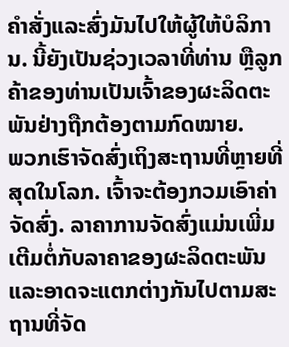ຄໍາສັ່ງແລະສົ່ງມັນໄປໃຫ້ຜູ້ໃຫ້ບໍລິການ. ນີ້ຍັງເປັນຊ່ວງເວລາທີ່ທ່ານ ຫຼືລູກຄ້າຂອງທ່ານເປັນເຈົ້າຂອງຜະລິດຕະພັນຢ່າງຖືກຕ້ອງຕາມກົດໝາຍ.
ພວກເຮົາຈັດສົ່ງເຖິງສະຖານທີ່ຫຼາຍທີ່ສຸດໃນໂລກ. ເຈົ້າຈະຕ້ອງກວມເອົາຄ່າຈັດສົ່ງ. ລາຄາການຈັດສົ່ງແມ່ນເພີ່ມເຕີມຕໍ່ກັບລາຄາຂອງຜະລິດຕະພັນ ແລະອາດຈະແຕກຕ່າງກັນໄປຕາມສະຖານທີ່ຈັດ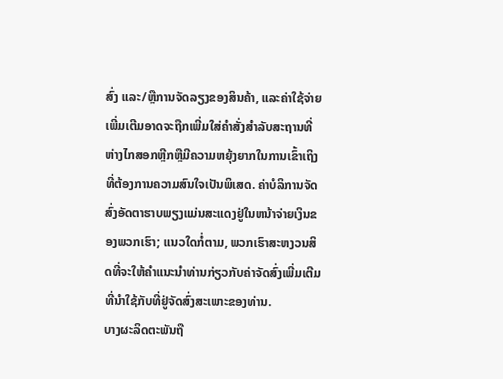ສົ່ງ ແລະ/ຫຼືການຈັດລຽງຂອງສິນຄ້າ, ແລະຄ່າໃຊ້ຈ່າຍເພີ່ມເຕີມອາດຈະຖືກເພີ່ມໃສ່ຄໍາສັ່ງສໍາລັບສະຖານທີ່ຫ່າງໄກສອກຫຼີກຫຼືມີຄວາມຫຍຸ້ງຍາກໃນການເຂົ້າເຖິງທີ່ຕ້ອງການຄວາມສົນໃຈເປັນພິເສດ. ຄ່າບໍລິການຈັດສົ່ງອັດຕາຮາບພຽງແມ່ນສະແດງຢູ່ໃນຫນ້າຈ່າຍເງິນຂອງພວກເຮົາ; ແນວໃດກໍ່ຕາມ, ພວກເຮົາສະຫງວນສິດທີ່ຈະໃຫ້ຄຳແນະນຳທ່ານກ່ຽວກັບຄ່າຈັດສົ່ງເພີ່ມເຕີມທີ່ນຳໃຊ້ກັບທີ່ຢູ່ຈັດສົ່ງສະເພາະຂອງທ່ານ.
ບາງຜະລິດຕະພັນຖື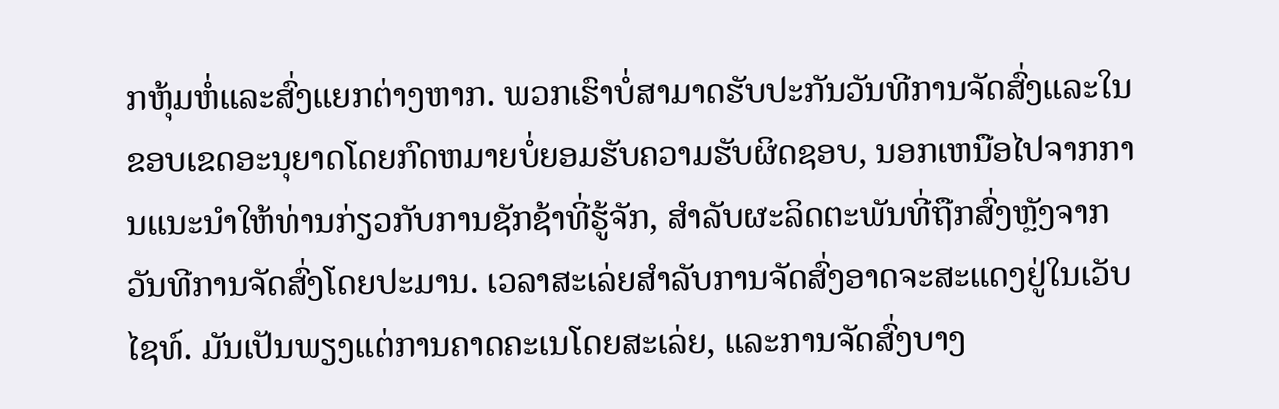ກຫຸ້ມຫໍ່ແລະສົ່ງແຍກຕ່າງຫາກ. ພວກເຮົາບໍ່ສາມາດຮັບປະກັນວັນທີການຈັດສົ່ງແລະໃນຂອບເຂດອະນຸຍາດໂດຍກົດຫມາຍບໍ່ຍອມຮັບຄວາມຮັບຜິດຊອບ, ນອກເຫນືອໄປຈາກການແນະນໍາໃຫ້ທ່ານກ່ຽວກັບການຊັກຊ້າທີ່ຮູ້ຈັກ, ສໍາລັບຜະລິດຕະພັນທີ່ຖືກສົ່ງຫຼັງຈາກວັນທີການຈັດສົ່ງໂດຍປະມານ. ເວລາສະເລ່ຍສໍາລັບການຈັດສົ່ງອາດຈະສະແດງຢູ່ໃນເວັບໄຊທ໌. ມັນເປັນພຽງແຕ່ການຄາດຄະເນໂດຍສະເລ່ຍ, ແລະການຈັດສົ່ງບາງ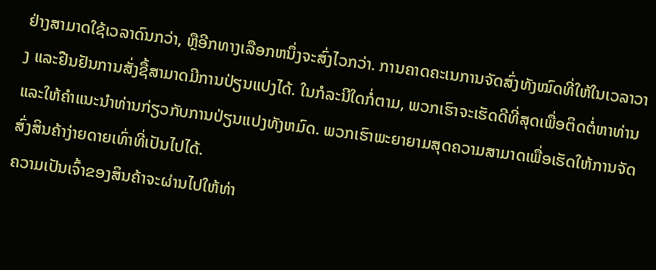ຢ່າງສາມາດໃຊ້ເວລາດົນກວ່າ, ຫຼືອີກທາງເລືອກຫນຶ່ງຈະສົ່ງໄວກວ່າ. ການຄາດຄະເນການຈັດສົ່ງທັງໝົດທີ່ໃຫ້ໃນເວລາວາງ ແລະຢືນຢັນການສັ່ງຊື້ສາມາດມີການປ່ຽນແປງໄດ້. ໃນກໍລະນີໃດກໍ່ຕາມ, ພວກເຮົາຈະເຮັດດີທີ່ສຸດເພື່ອຕິດຕໍ່ຫາທ່ານແລະໃຫ້ຄໍາແນະນໍາທ່ານກ່ຽວກັບການປ່ຽນແປງທັງຫມົດ. ພວກເຮົາພະຍາຍາມສຸດຄວາມສາມາດເພື່ອເຮັດໃຫ້ການຈັດສົ່ງສິນຄ້າງ່າຍດາຍເທົ່າທີ່ເປັນໄປໄດ້.
ຄວາມເປັນເຈົ້າຂອງສິນຄ້າຈະຜ່ານໄປໃຫ້ທ່າ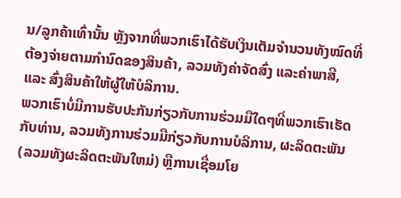ນ/ລູກຄ້າເທົ່ານັ້ນ ຫຼັງຈາກທີ່ພວກເຮົາໄດ້ຮັບເງິນເຕັມຈຳນວນທັງໝົດທີ່ຕ້ອງຈ່າຍຕາມກຳນົດຂອງສິນຄ້າ, ລວມທັງຄ່າຈັດສົ່ງ ແລະຄ່າພາສີ, ແລະ ສົ່ງສິນຄ້າໃຫ້ຜູ້ໃຫ້ບໍລິການ.
ພວກເຮົາບໍ່ມີການຮັບປະກັນກ່ຽວກັບການຮ່ວມມືໃດໆທີ່ພວກເຮົາເຮັດກັບທ່ານ, ລວມທັງການຮ່ວມມືກ່ຽວກັບການບໍລິການ, ຜະລິດຕະພັນ (ລວມທັງຜະລິດຕະພັນໃຫມ່) ຫຼືການເຊື່ອມໂຍ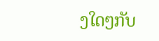ງໃດໆກັບ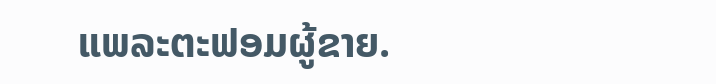ແພລະຕະຟອມຜູ້ຂາຍ.